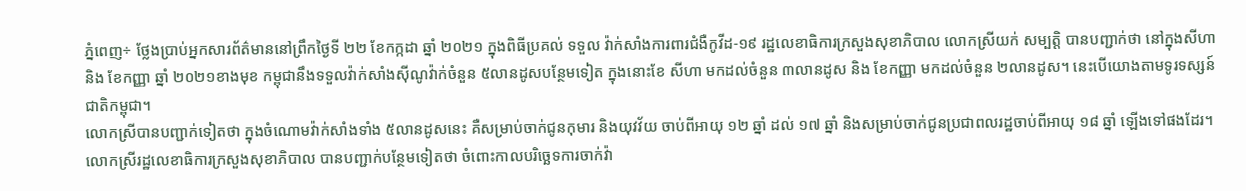ភ្នំពេញ÷ ថ្លែងប្រាប់អ្នកសារព័ត៌មាននៅព្រឹកថ្ងៃទី ២២ ខែកក្កដា ឆ្នាំ ២០២១ ក្នុងពិធីប្រគល់ ទទួល វ៉ាក់សាំងការពារជំងឺកូវីដ-១៩ រដ្ឋលេខាធិការក្រសួងសុខាភិបាល លោកស្រីយក់ សម្បត្តិ បានបញ្ជាក់ថា នៅក្នុងសីហា និង ខែកញ្ញា ឆ្នាំ ២០២១ខាងមុខ កម្ពុជានឹងទទួលវ៉ាក់សាំងសុីណូវ៉ាក់ចំនួន ៥លានដូសបន្ថែមទៀត ក្នុងនោះខែ សីហា មកដល់ចំនួន ៣លានដូស និង ខែកញ្ញា មកដល់ចំនួន ២លានដូស។ នេះបើយោងតាមទូរទស្សន៍ជាតិកម្ពុជា។
លោកស្រីបានបញ្ជាក់ទៀតថា ក្នុងចំណោមវ៉ាក់សាំងទាំង ៥លានដូសនេះ គឺសម្រាប់ចាក់ជូនកុមារ និងយុវវ័យ ចាប់ពីអាយុ ១២ ឆ្នាំ ដល់ ១៧ ឆ្នាំ និងសម្រាប់ចាក់ជូនប្រជាពលរដ្ឋចាប់ពីអាយុ ១៨ ឆ្នាំ ឡើងទៅផងដែរ។
លោកស្រីរដ្ឋលេខាធិការក្រសួងសុខាភិបាល បានបញ្ជាក់បន្ថែមទៀតថា ចំពោះកាលបរិច្ឆេទការចាក់វ៉ា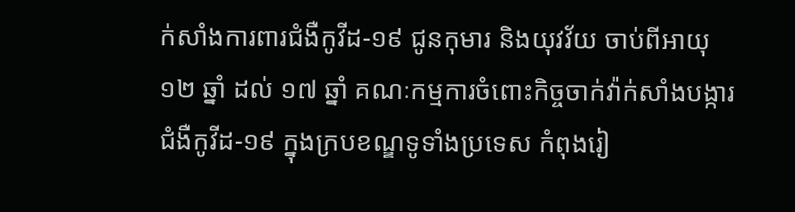ក់សាំងការពារជំងឺកូវីដ-១៩ ជូនកុមារ និងយុវវ័យ ចាប់ពីអាយុ ១២ ឆ្នាំ ដល់ ១៧ ឆ្នាំ គណៈកម្មការចំពោះកិច្ចចាក់វ៉ាក់សាំងបង្ការជំងឺកូវីដ-១៩ ក្នុងក្របខណ្ឌទូទាំងប្រទេស កំពុងរៀ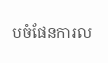បចំផែនការល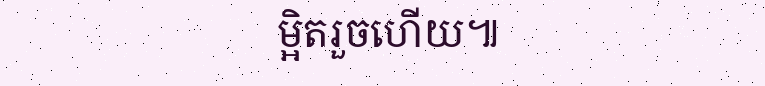ម្អិតរួចហើយ៕